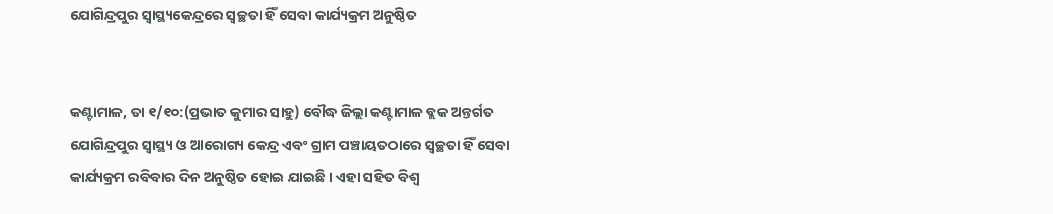ଯୋଗିନ୍ଦ୍ରପୁର ସ୍ୱାସ୍ଥ୍ୟକେନ୍ଦ୍ରରେ ସ୍ୱଚ୍ଛତା ହିଁ ସେବା କାର୍ଯ୍ୟକ୍ରମ ଅନୁଷ୍ଠିତ


କଣ୍ଟାମାଳ, ତା ୧/୧୦:(ପ୍ରଭାତ କୁମାର ସାହୁ) ବୌଦ୍ଧ ଜିଲ୍ଲା କଣ୍ଟାମାଳ ବ୍ଲକ ଅନ୍ତର୍ଗତ ଯୋଗିନ୍ଦ୍ରପୁର ସ୍ୱାସ୍ଥ୍ୟ ଓ ଆରୋଗ୍ୟ କେନ୍ଦ୍ର ଏବଂ ଗ୍ରାମ ପଞ୍ଚାୟତଠାରେ ସ୍ବଚ୍ଛତା ହିଁ ସେବା କାର୍ଯ୍ୟକ୍ରମ ରବିବାର ଦିନ ଅନୁଷ୍ଠିତ ହୋଇ ଯାଇଛି । ଏହା ସହିତ ବିଶ୍ଵ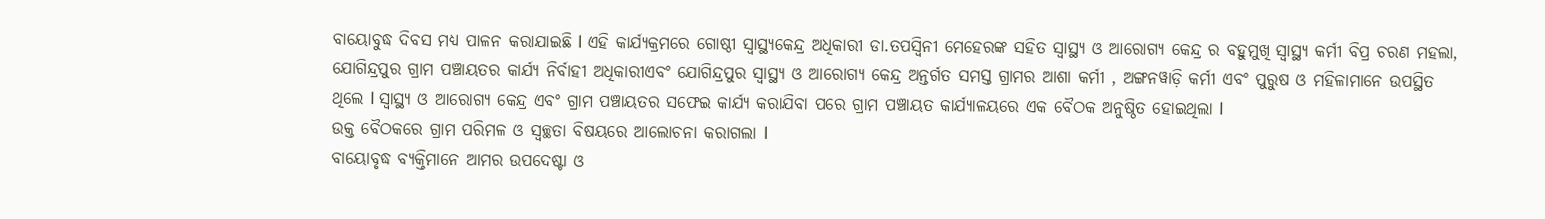ବାୟୋବୁଦ୍ଧ ଦିବସ ମଧ୍ୟ ପାଳନ କରାଯାଇଛି l ଏହି କାର୍ଯ୍ୟକ୍ରମରେ ଗୋଷ୍ଠୀ ସ୍ବାସ୍ଥ୍ୟକେନ୍ଦ୍ର ଅଧିକାରୀ ଡା.ତପସ୍ଵିନୀ ମେହେରଙ୍କ ସହିତ ସ୍ୱାସ୍ଥ୍ୟ ଓ ଆରୋଗ୍ୟ କେନ୍ଦ୍ର ର ବହୁମୁଖି ସ୍ୱାସ୍ଥ୍ୟ କର୍ମୀ ବିପ୍ର ଚରଣ ମହଲା, ଯୋଗିନ୍ଦ୍ରପୁର ଗ୍ରାମ ପଞ୍ଚାୟତର କାର୍ଯ୍ୟ ନିର୍ବାହୀ ଅଧିକାରୀଏବଂ ଯୋଗିନ୍ଦ୍ରପୁର ସ୍ବାସ୍ଥ୍ୟ ଓ ଆରୋଗ୍ୟ କେନ୍ଦ୍ର ଅନ୍ତର୍ଗତ ସମସ୍ତ ଗ୍ରାମର ଆଶା କର୍ମୀ , ଅଙ୍ଗନୱାଡ଼ି କର୍ମୀ ଏବଂ ପୁରୁଷ ଓ ମହିଳାମାନେ ଉପସ୍ଥିତ ଥିଲେ l ସ୍ୱାସ୍ଥ୍ୟ ଓ ଆରୋଗ୍ୟ କେନ୍ଦ୍ର ଏବଂ ଗ୍ରାମ ପଞ୍ଚାୟତର ସଫେଇ କାର୍ଯ୍ୟ କରାଯିବା ପରେ ଗ୍ରାମ ପଞ୍ଚାୟତ କାର୍ଯ୍ୟାଳୟରେ ଏକ ବୈଠକ ଅନୁଷ୍ଠିତ ହୋଇଥିଲା l
ଉକ୍ତ ବୈଠକରେ ଗ୍ରାମ ପରିମଳ ଓ ସ୍ବଚ୍ଛତା ବିଷୟରେ ଆଲୋଚନା କରାଗଲା l
ବାୟୋବୃଦ୍ଧ ବ୍ୟକ୍ତିମାନେ ଆମର ଉପଦେଷ୍ଟା ଓ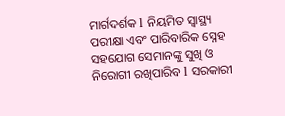ମାର୍ଗଦର୍ଶକ l ନିୟମିତ ସ୍ବାସ୍ଥ୍ୟ ପରୀକ୍ଷା ଏବଂ ପାରିବାରିକ ସ୍ନେହ ସହଯୋଗ ସେମାନଙ୍କୁ ସୁଖି ଓ ନିରୋଗୀ ରଖିପାରିବ l ସରକାରୀ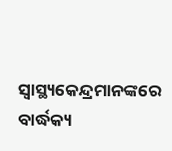ସ୍ବାସ୍ଥ୍ୟକେନ୍ଦ୍ରମାନଙ୍କରେ ବାର୍ଦ୍ଧକ୍ୟ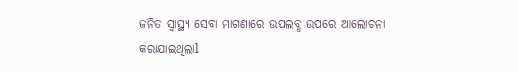ଜନିତ ସ୍ବାସ୍ଥ୍ୟ ସେବା ମାଗଣାରେ ଉପଲବ୍ଧ ଉପରେ ଆଲୋଚନା କରାଯାଇଥିଲାl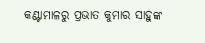କଣ୍ଟାମାଳରୁ ପ୍ରଭାତ କୁମାର ସାହୁଙ୍କ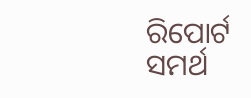ରିପୋର୍ଟ ସମର୍ଥ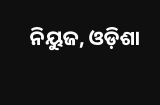ନିୟୁଜ, ଓଡ଼ିଶା